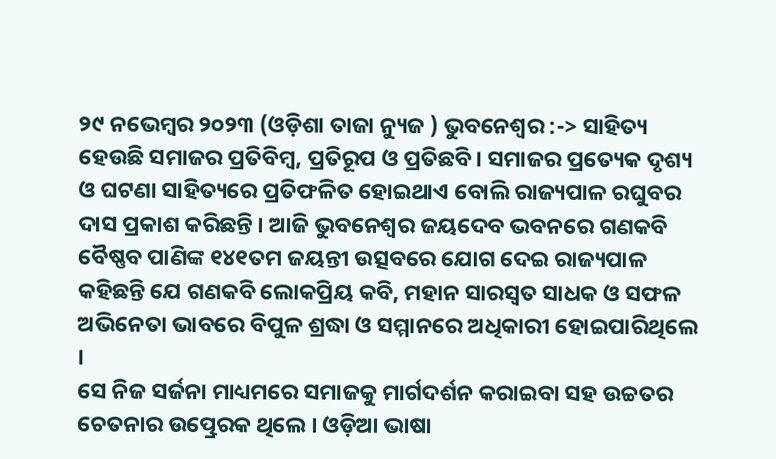୨୯ ନଭେମ୍ବର ୨୦୨୩ (ଓଡ଼ିଶା ତାଜା ନ୍ୟୁଜ ) ଭୁବନେଶ୍ୱର :-> ସାହିତ୍ୟ ହେଉଛି ସମାଜର ପ୍ରତିବିମ୍ବ, ପ୍ରତିରୂପ ଓ ପ୍ରତିଛବି । ସମାଜର ପ୍ରତ୍ୟେକ ଦୃଶ୍ୟ ଓ ଘଟଣା ସାହିତ୍ୟରେ ପ୍ରତିଫଳିତ ହୋଇଥାଏ ବୋଲି ରାଜ୍ୟପାଳ ରଘୁବର ଦାସ ପ୍ରକାଶ କରିଛନ୍ତି । ଆଜି ଭୁବନେଶ୍ୱର ଜୟଦେବ ଭବନରେ ଗଣକବି ବୈଷ୍ଣବ ପାଣିଙ୍କ ୧୪୧ତମ ଜୟନ୍ତୀ ଉତ୍ସବରେ ଯୋଗ ଦେଇ ରାଜ୍ୟପାଳ କହିଛନ୍ତି ଯେ ଗଣକବି ଲୋକପ୍ରିୟ କବି, ମହାନ ସାରସ୍ୱତ ସାଧକ ଓ ସଫଳ ଅଭିନେତା ଭାବରେ ବିପୁଳ ଶ୍ରଦ୍ଧା ଓ ସମ୍ମାନରେ ଅଧିକାରୀ ହୋଇପାରିଥିଲେ ।
ସେ ନିଜ ସର୍ଜନା ମାଧ୍ୟମରେ ସମାଜକୁ ମାର୍ଗଦର୍ଶନ କରାଇବା ସହ ଉଚ୍ଚତର ଚେତନାର ଉତ୍ପ୍ରେରକ ଥିଲେ । ଓଡ଼ିଆ ଭାଷା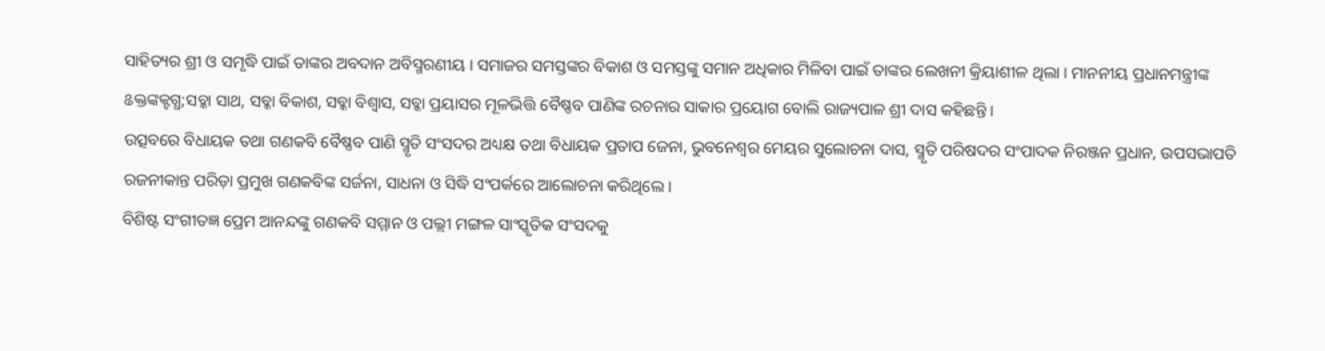ସାହିତ୍ୟର ଶ୍ରୀ ଓ ସମୃଦ୍ଧି ପାଇଁ ତାଙ୍କର ଅବଦାନ ଅବିସ୍ମରଣୀୟ । ସମାଜର ସମସ୍ତଙ୍କର ବିକାଶ ଓ ସମସ୍ତଙ୍କୁ ସମାନ ଅଧିକାର ମିଳିବା ପାଇଁ ତାଙ୍କର ଲେଖନୀ କ୍ରିୟାଶୀଳ ଥିଲା । ମାନନୀୟ ପ୍ରଧାନମନ୍ତ୍ରୀଙ୍କ ଌକ୍ତଙ୍କକ୍ଟଗ୍ଧ;ସବ୍କା ସାଥ, ସବ୍କା ବିକାଶ, ସବ୍କା ବିଶ୍ୱାସ, ସବ୍କା ପ୍ରୟାସର ମୂଳଭିତ୍ତି ବୈଷ୍ଣବ ପାଣିଙ୍କ ରଚନାର ସାକାର ପ୍ରୟୋଗ ବୋଲି ରାଜ୍ୟପାଳ ଶ୍ରୀ ଦାସ କହିଛନ୍ତି ।
ଉତ୍ସବରେ ବିଧାୟକ ତଥା ଗଣକବି ବୈଷ୍ଣବ ପାଣି ସ୍ମୃତି ସଂସଦର ଅଧ୍ୟକ୍ଷ ତଥା ବିଧାୟକ ପ୍ରତାପ ଜେନା, ଭୁବନେଶ୍ୱର ମେୟର ସୁଲୋଚନା ଦାସ, ସ୍ମୃତି ପରିଷଦର ସଂପାଦକ ନିରଞ୍ଜନ ପ୍ରଧାନ, ଉପସଭାପତି ରଜନୀକାନ୍ତ ପରିଡ଼ା ପ୍ରମୁଖ ଗଣକବିଙ୍କ ସର୍ଜନା, ସାଧନା ଓ ସିଦ୍ଧି ସଂପର୍କରେ ଆଲୋଚନା କରିଥିଲେ ।
ବିଶିଷ୍ଟ ସଂଗୀତଜ୍ଞ ପ୍ରେମ ଆନନ୍ଦଙ୍କୁ ଗଣକବି ସମ୍ମାନ ଓ ପଲ୍ଲୀ ମଙ୍ଗଳ ସାଂସ୍କୃତିକ ସଂସଦକୁ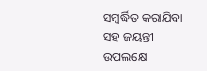ସମ୍ବର୍ଦ୍ଧିତ କରାଯିବା ସହ ଜୟନ୍ତୀ ଉପଲକ୍ଷେ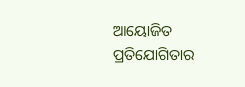ଆୟୋଜିତ ପ୍ରତିଯୋଗିତାର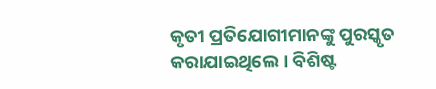କୃତୀ ପ୍ରତିଯୋଗୀମାନଙ୍କୁ ପୁରସ୍କୃତ କରାଯାଇଥିଲେ । ବିଶିଷ୍ଟ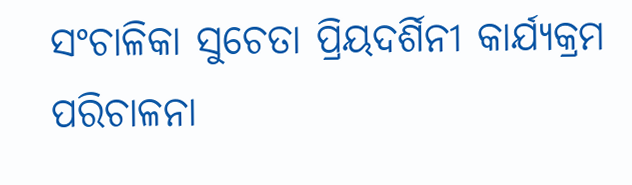ସଂଚାଳିକା ସୁଚେତା ପ୍ରିୟଦର୍ଶିନୀ କାର୍ଯ୍ୟକ୍ରମ ପରିଚାଳନା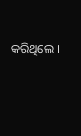କରିଥିଲେ ।